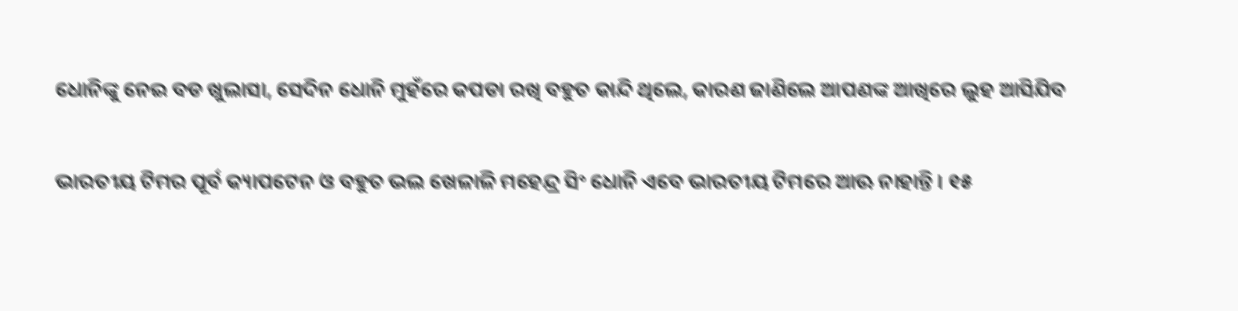ଧୋନିଙ୍କୁ ନେଇ ବଡ ଖୁଲାସା, ସେଦିନ ଧୋନି ମୁହଁରେ କପଡା ରଖି ବହୁତ କାନ୍ଦି ଥିଲେ, କାରଣ ଜାଣିଲେ ଆପଣଙ୍କ ଆଖିରେ ଲୁହ ଆସିଯିବ

ଭାରତୀୟ ଟିମର ପୂର୍ବ କ୍ୟାପଟେନ ଓ ବହୁତ ଭଲ ଖେଳାଳି ମହେନ୍ଦ୍ର ସିଂ ଧୋନି ଏବେ ଭାରତୀୟ ଟିମରେ ଆଊ ନାହାନ୍ତି । ୧୫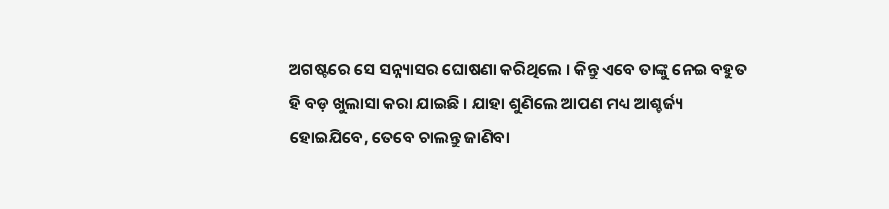ଅଗଷ୍ଟରେ ସେ ସନ୍ନ୍ୟାସର ଘୋଷଣା କରିଥିଲେ । କିନ୍ତୁ ଏବେ ତାଙ୍କୁ ନେଇ ବହୁତ ହି ବଡ଼ ଖୁଲାସା କରା ଯାଇଛି । ଯାହା ଶୁଣିଲେ ଆପଣ ମଧ୍ୟ ଆଶ୍ଚର୍ଜ୍ୟ ହୋଇଯିବେ, ତେବେ ଚାଲନ୍ତୁ ଜାଣିବା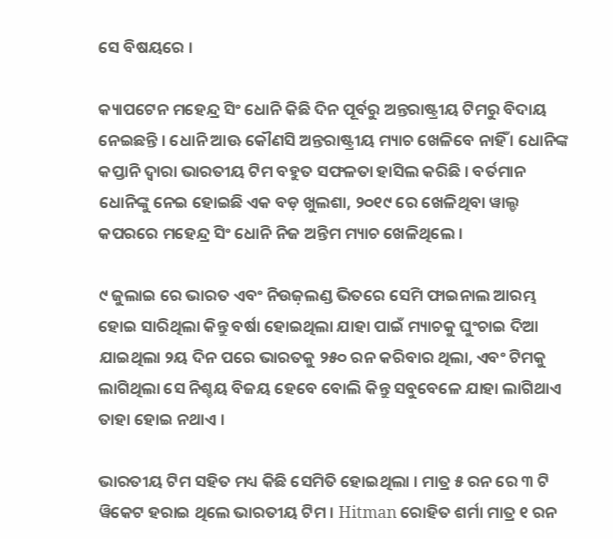ସେ ବିଷୟରେ ।

କ୍ୟାପଟେନ ମହେନ୍ଦ୍ର ସିଂ ଧୋନି କିଛି ଦିନ ପୂର୍ବରୁ ଅନ୍ତରାଷ୍ଟ୍ରୀୟ ଟିମରୁ ବିଦାୟ ନେଇଛନ୍ତି । ଧୋନି ଆଊ କୌଣସି ଅନ୍ତରାଷ୍ଟ୍ରୀୟ ମ୍ୟାଚ ଖେଳିବେ ନାହିଁ । ଧୋନିଙ୍କ କପ୍ତାନି ଦ୍ଵାରା ଭାରତୀୟ ଟିମ ବହୁତ ସଫଳତା ହାସିଲ କରିଛି । ବର୍ତମାନ ଧୋନିଙ୍କୁ ନେଇ ହୋଇଛି ଏକ ବଡ଼ ଖୁଲଶା, ୨୦୧୯ ରେ ଖେଳିଥିବା ୱାଲ୍ଡ କପରରେ ମହେନ୍ଦ୍ର ସିଂ ଧୋନି ନିଜ ଅନ୍ତିମ ମ୍ୟାଚ ଖେଳିଥିଲେ ।

୯ ଜୁଲାଇ ରେ ଭାରତ ଏବଂ ନିଉଜ଼ଲଣ୍ଡ ଭିତରେ ସେମି ଫାଇନାଲ ଆରମ୍ଭ ହୋଇ ସାରିଥିଲା କିନ୍ତୁ ବର୍ଷା ହୋଇଥିଲା ଯାହା ପାଇଁ ମ୍ୟାଚକୁ ଘୁଂଚାଇ ଦିଆ ଯାଇଥିଲା ୨ୟ ଦିନ ପରେ ଭାରତକୁ ୨୫୦ ରନ କରିବାର ଥିଲା, ଏବଂ ଟିମକୁ ଲାଗିଥିଲା ସେ ନିଶ୍ଚୟ ବିଜୟ ହେବେ ବୋଲି କିନ୍ତୁ ସବୁବେଳେ ଯାହା ଲାଗିଥାଏ ତାହା ହୋଇ ନଥାଏ ।

ଭାରତୀୟ ଟିମ ସହିତ ମଧ୍ୟ କିଛି ସେମିତି ହୋଇଥିଲା । ମାତ୍ର ୫ ରନ ରେ ୩ ଟି ୱିକେଟ ହରାଇ ଥିଲେ ଭାରତୀୟ ଟିମ । Hitman ରୋହିତ ଶର୍ମା ମାତ୍ର ୧ ରନ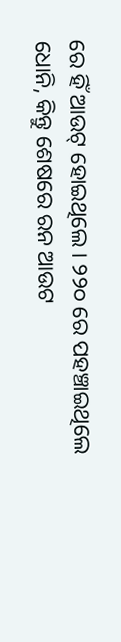ରେ ହିଁ ଆଉଟ୍ ହୋଇଥିଲେ । ୨୨୦ ରେ ପହଞ୍ଚାଇଥିଲେ ଧୋନି, କିନ୍ତୁ ଶେଷରେ ରନ ଆଉଟ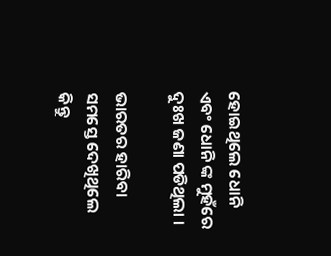ହୋଇଥିଲେ ଧୋନି ଏବଂ ଧୋନି ଙ୍କ ମୁହଁରେ ଦୁଃଖ ଜଣା ପଡିଥିଲା ।

ଭାରତର ହାରିବା ସମସ୍ତେ ଦେଖିଥିଲେ କିନ୍ତୁ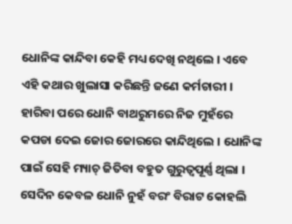ଧୋନିଙ୍କ କାନ୍ଦିବା କେହି ମଧ୍ୟ ଦେଖି ନଥିଲେ । ଏବେ ଏହି କଥାର ଖୁଲାସା କରିଛନ୍ତି ଜଣେ କର୍ମଚାରୀ । ହାରିବା ପରେ ଧୋନି ବାଥରୁମରେ ନିଜ ମୁହଁରେ କପଡା ଦେଇ ଜୋର ଜୋରରେ କାନ୍ଦିଥିଲେ । ଧୋନିଙ୍କ ପାଇଁ ସେହି ମ୍ୟାଚ୍ ଜିତିବା ବହୁତ ଗୁରୁତ୍ୱପୂର୍ଣ୍ଣ ଥିଲା । ସେଦିନ କେବଳ ଧୋନି ନୁହଁ ବରଂ ବିରାଟ କୋହଲି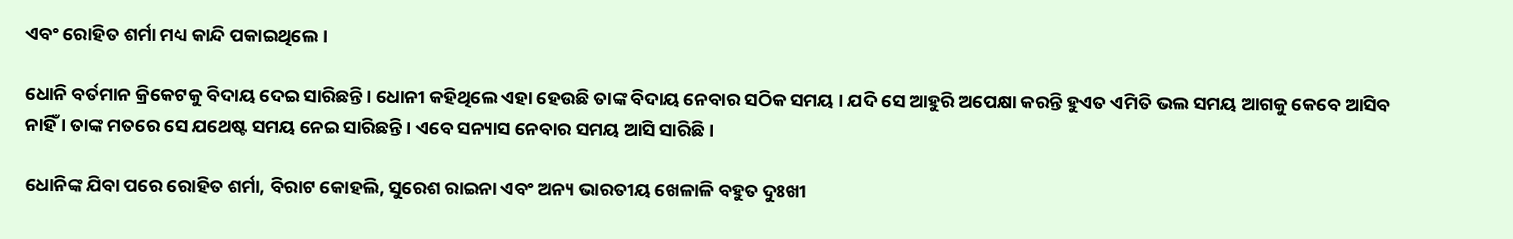ଏବଂ ରୋହିତ ଶର୍ମା ମଧ୍ୟ କାନ୍ଦି ପକାଇଥିଲେ ।

ଧୋନି ବର୍ତମାନ କ୍ରିକେଟକୁ ବିଦାୟ ଦେଇ ସାରିଛନ୍ତି । ଧୋନୀ କହିଥିଲେ ଏହା ହେଉଛି ତାଙ୍କ ବିଦାୟ ନେବାର ସଠିକ ସମୟ । ଯଦି ସେ ଆହୁରି ଅପେକ୍ଷା କରନ୍ତି ହୁଏତ ଏମିତି ଭଲ ସମୟ ଆଗକୁ କେବେ ଆସିବ ନାହିଁ । ତାଙ୍କ ମତରେ ସେ ଯଥେଷ୍ଟ ସମୟ ନେଇ ସାରିଛନ୍ତି । ଏବେ ସନ୍ୟାସ ନେବାର ସମୟ ଆସି ସାରିଛି ।

ଧୋନିଙ୍କ ଯିବା ପରେ ରୋହିତ ଶର୍ମା, ବିରାଟ କୋହଲି, ସୁରେଶ ରାଇନା ଏବଂ ଅନ୍ୟ ଭାରତୀୟ ଖେଳାଳି ବହୁତ ଦୁଃଖୀ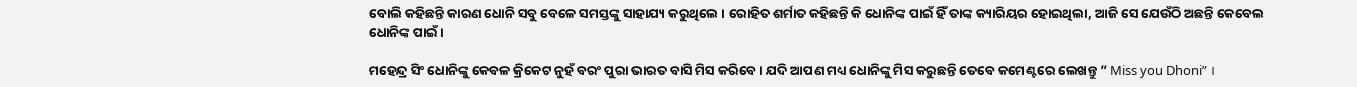ବୋଲି କହିଛନ୍ତି କାରଣ ଧୋନି ସବୁ ବେଳେ ସମସ୍ତଙ୍କୁ ସାହାଯ୍ୟ କରୁଥିଲେ । ରୋହିତ ଶର୍ମାତ କହିଛନ୍ତି କି ଧୋନିଙ୍କ ପାଇଁ ହିଁ ତାଙ୍କ କ୍ୟାରିୟର ହୋଇଥିଲା, ଆଜି ସେ ଯେଉଁଠି ଅଛନ୍ତି କେବେଲ ଧୋନିଙ୍କ ପାଇଁ ।

ମହେନ୍ଦ୍ର ସିଂ ଧୋନିଙ୍କୁ କେବଳ କ୍ରିକେଟ ନୁହଁ ବରଂ ପୁରା ଭାରତ ବାସି ମିସ କରିବେ । ଯଦି ଆପଣ ମଧ୍ୟ ଧୋନିଙ୍କୁ ମିସ କରୁଛନ୍ତି ତେବେ କମେଣ୍ଟରେ ଲେଖନ୍ତୁ ” Miss you Dhoni” ।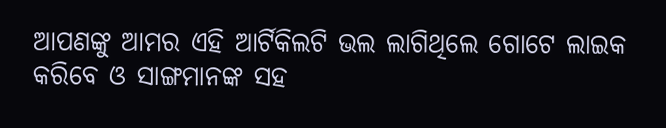ଆପଣଙ୍କୁ ଆମର ଏହି ଆର୍ଟିକିଲଟି ଭଲ ଲାଗିଥିଲେ ଗୋଟେ ଲାଇକ କରିବେ ଓ ସାଙ୍ଗମାନଙ୍କ ସହ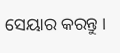ସେୟାର କରନ୍ତୁ ।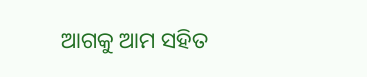ଆଗକୁ ଆମ ସହିତ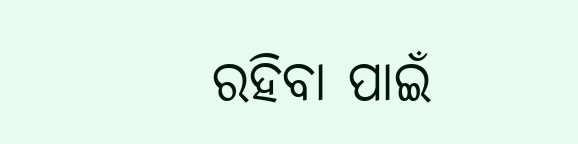ରହିବା ପାଇଁ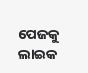ପେଜକୁ ଲାଇକ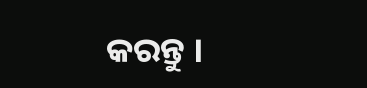କରନ୍ତୁ ।